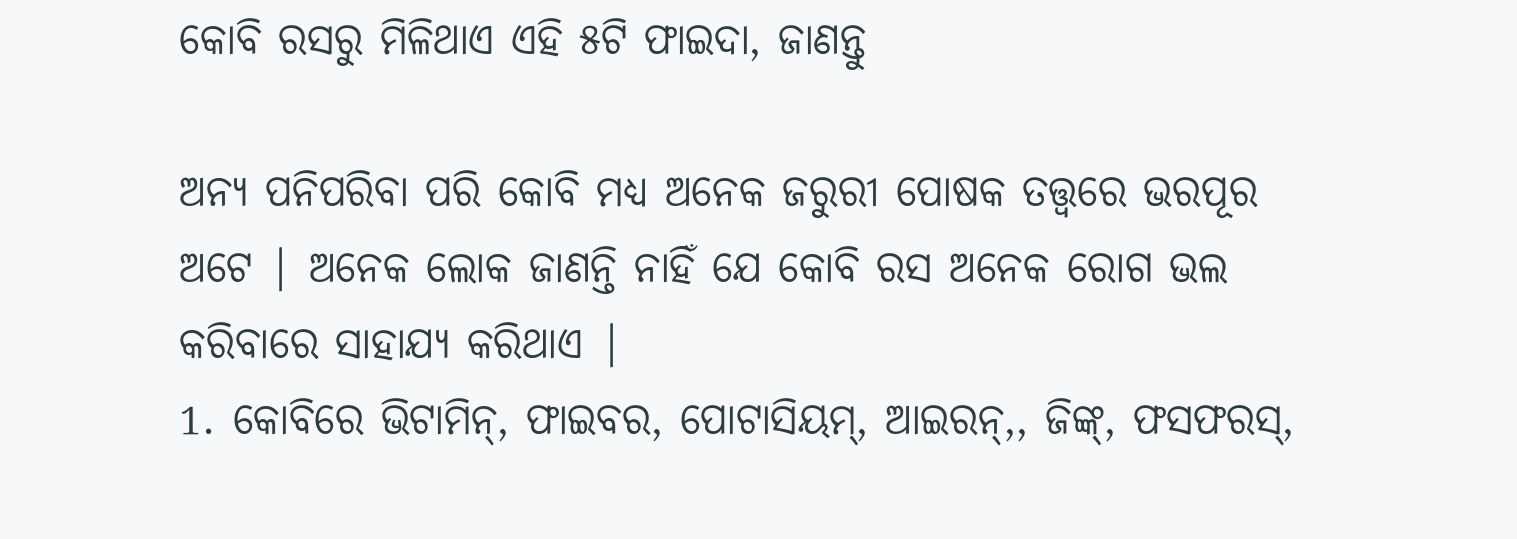କୋବି ରସରୁ ମିଳିଥାଏ ଏହି ୫ଟି ଫାଇଦା, ଜାଣନ୍ତୁ

ଅନ୍ୟ ପନିପରିବା ପରି କୋବି ମଧ୍ୟ ଅନେକ ଜରୁରୀ ପୋଷକ ତତ୍ତ୍ୱରେ ଭରପୂର ଅଟେ | ଅନେକ ଲୋକ ଜାଣନ୍ତି ନାହିଁ ଯେ କୋବି ରସ ଅନେକ ରୋଗ ଭଲ କରିବାରେ ସାହାଯ୍ୟ କରିଥାଏ |
1. କୋବିରେ ଭିଟାମିନ୍, ଫାଇବର, ପୋଟାସିୟମ୍, ଆଇରନ୍,, ଜିଙ୍କ୍, ଫସଫରସ୍,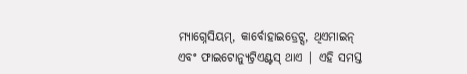ମ୍ୟାଗ୍ନେସିୟମ୍, କାର୍ବୋହାଇଡ୍ରେଟ୍ସ, ଥିଏମାଇନ୍ ଏବଂ ଫାଇଟୋନ୍ୟୁଟ୍ରିଏଣ୍ଟସ୍ ଥାଏ | ଏହି ସମସ୍ତ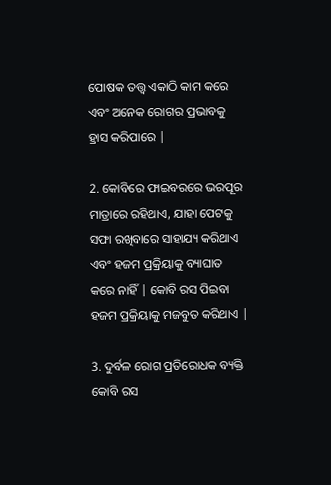ପୋଷକ ତତ୍ତ୍ୱ ଏକାଠି କାମ କରେ ଏବଂ ଅନେକ ରୋଗର ପ୍ରଭାବକୁ ହ୍ରାସ କରିପାରେ |

2. କୋବିରେ ଫାଇବରରେ ଭରପୂର ମାତ୍ରାରେ ରହିଥାଏ, ଯାହା ପେଟକୁ ସଫା ରଖିବାରେ ସାହାଯ୍ୟ କରିଥାଏ ଏବଂ ହଜମ ପ୍ରକ୍ରିୟାକୁ ବ୍ୟାଘାତ କରେ ନାହିଁ | କୋବି ରସ ପିଇବା ହଜମ ପ୍ରକ୍ରିୟାକୁ ମଜବୁତ କରିଥାଏ |

3. ଦୁର୍ବଳ ରୋଗ ପ୍ରତିରୋଧକ ବ୍ୟକ୍ତି କୋବି ରସ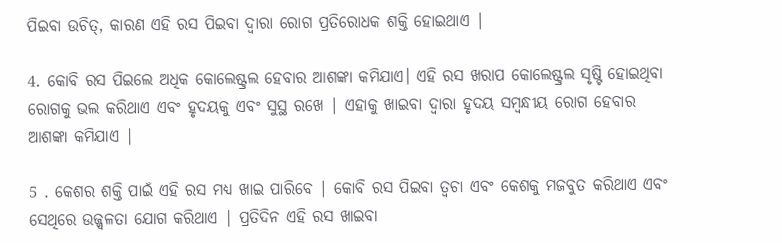ପିଇବା ଉଚିତ୍, କାରଣ ଏହି ରସ ପିଇବା ଦ୍ୱାରା ରୋଗ ପ୍ରତିରୋଧକ ଶକ୍ତି ହୋଇଥାଏ |

4. କୋବି ରସ ପିଇଲେ ଅଧିକ କୋଲେଷ୍ଟ୍ରଲ ହେବାର ଆଶଙ୍କା କମିଯାଏ। ଏହି ରସ ଖରାପ କୋଲେଷ୍ଟ୍ରଲ ସୃଷ୍ଟି ହୋଇଥିବା ରୋଗକୁ ଭଲ କରିଥାଏ ଏବଂ ହୃଦୟକୁ ଏବଂ ସୁସ୍ଥ ରଖେ | ଏହାକୁ ଖାଇବା ଦ୍ୱାରା ହୃଦୟ ସମ୍ବନ୍ଧୀୟ ରୋଗ ହେବାର ଆଶଙ୍କା କମିଯାଏ |

5 . କେଶର ଶକ୍ତି ପାଇଁ ଏହି ରସ ମଧ୍ୟ ଖାଇ ପାରିବେ | କୋବି ରସ ପିଇବା ତ୍ୱଚା ଏବଂ କେଶକୁ ମଜବୁତ କରିଥାଏ ଏବଂ ସେଥିରେ ଉଜ୍ଜ୍ୱଳତା ଯୋଗ କରିଥାଏ | ପ୍ରତିଦିନ ଏହି ରସ ଖାଇବା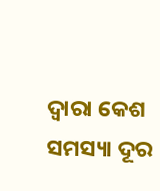ଦ୍ୱାରା କେଶ ସମସ୍ୟା ଦୂର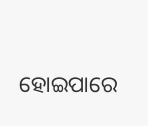ହୋଇପାରେ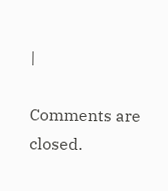|

Comments are closed.